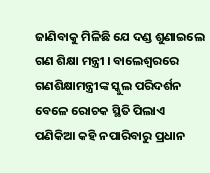ଜାଣିବାକୁ ମିଳିଛି ଯେ ଦଣ୍ଡ ଶୁଣାଇଲେ ଗଣ ଶିକ୍ଷା ମନ୍ତ୍ରୀ । ବାଲେଶ୍ୱରରେ ଗଣଶିକ୍ଷାମନ୍ତ୍ରୀଙ୍କ ସ୍କୁଲ ପରିଦର୍ଶନ ବେଳେ ରୋଚକ ସ୍ଥିତି ପିଲାଏ ପଣିକିଆ କହି ନପାରିବାରୁ ପ୍ରଧାନ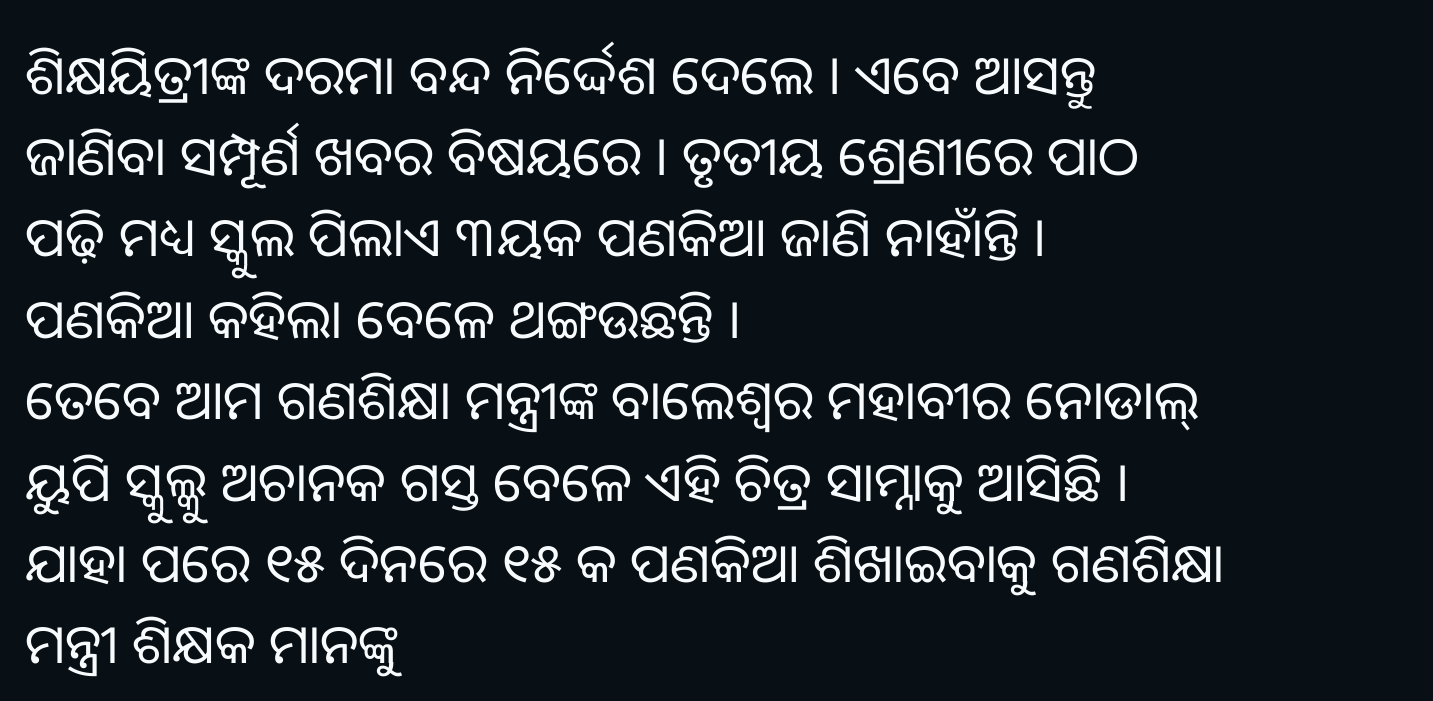ଶିକ୍ଷୟିତ୍ରୀଙ୍କ ଦରମା ବନ୍ଦ ନିର୍ଦ୍ଦେଶ ଦେଲେ । ଏବେ ଆସନ୍ତୁ ଜାଣିବା ସମ୍ପୂର୍ଣ ଖବର ବିଷୟରେ । ତୃତୀୟ ଶ୍ରେଣୀରେ ପାଠ ପଢ଼ି ମଧ୍ୟ ସ୍କୁଲ ପିଲାଏ ୩ୟକ ପଣକିଆ ଜାଣି ନାହାଁନ୍ତି । ପଣକିଆ କହିଲା ବେଳେ ଥଙ୍ଗଉଛନ୍ତି ।
ତେବେ ଆମ ଗଣଶିକ୍ଷା ମନ୍ତ୍ରୀଙ୍କ ବାଲେଶ୍ୱର ମହାବୀର ନୋଡାଲ୍ ୟୁପି ସ୍କୁଲ୍କୁ ଅଚାନକ ଗସ୍ତ ବେଳେ ଏହି ଚିତ୍ର ସାମ୍ନାକୁ ଆସିଛି । ଯାହା ପରେ ୧୫ ଦିନରେ ୧୫ କ ପଣକିଆ ଶିଖାଇବାକୁ ଗଣଶିକ୍ଷା ମନ୍ତ୍ରୀ ଶିକ୍ଷକ ମାନଙ୍କୁ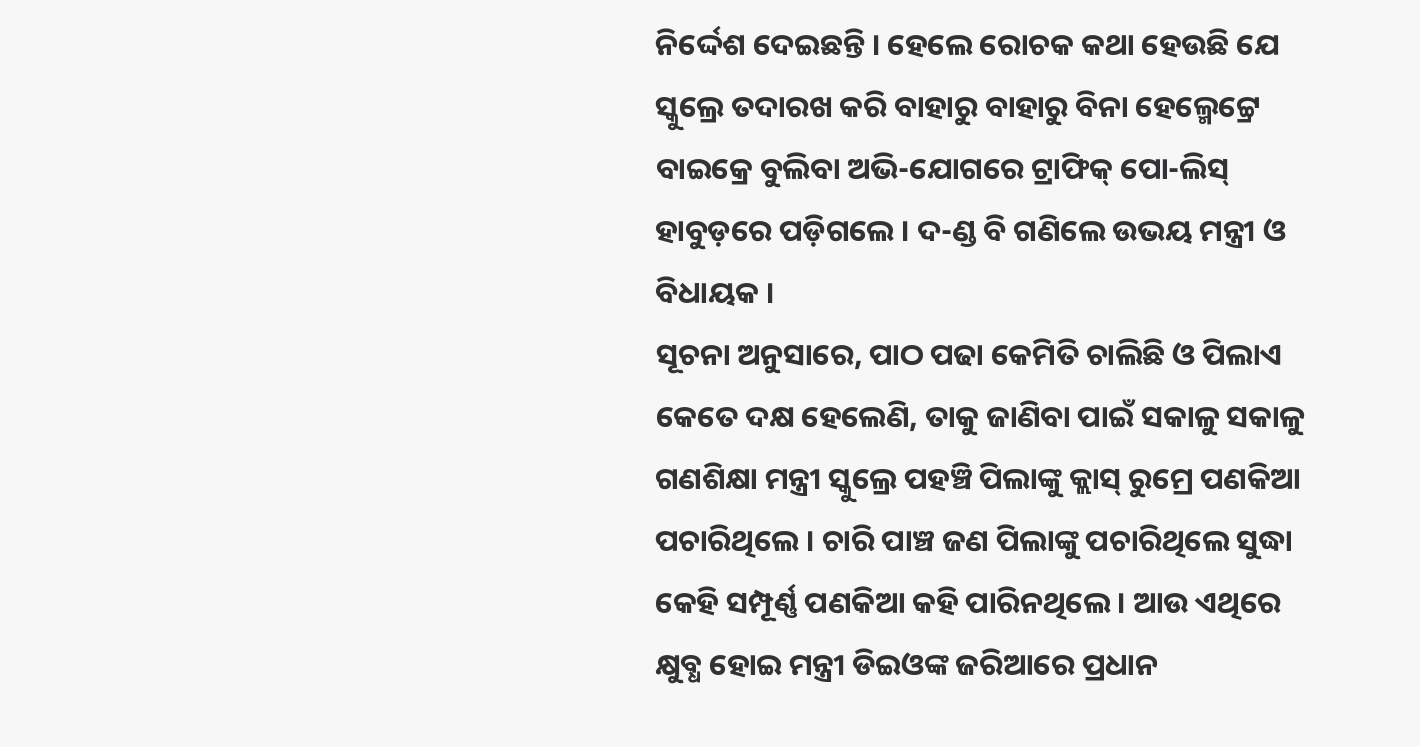ନିର୍ଦ୍ଦେଶ ଦେଇଛନ୍ତି । ହେଲେ ରୋଚକ କଥା ହେଉଛି ଯେ ସ୍କୁଲ୍ରେ ତଦାରଖ କରି ବାହାରୁ ବାହାରୁ ବିନା ହେଲ୍ମେଟ୍ଟ୍ରେ ବାଇକ୍ରେ ବୁଲିବା ଅଭି-ଯୋଗରେ ଟ୍ରାଫିକ୍ ପୋ-ଲିସ୍ ହାବୁଡ଼ରେ ପଡ଼ିଗଲେ । ଦ-ଣ୍ଡ ବି ଗଣିଲେ ଉଭୟ ମନ୍ତ୍ରୀ ଓ ବିଧାୟକ ।
ସୂଚନା ଅନୁସାରେ, ପାଠ ପଢା କେମିତି ଚାଲିଛି ଓ ପିଲାଏ କେତେ ଦକ୍ଷ ହେଲେଣି, ତାକୁ ଜାଣିବା ପାଇଁ ସକାଳୁ ସକାଳୁ ଗଣଶିକ୍ଷା ମନ୍ତ୍ରୀ ସ୍କୁଲ୍ରେ ପହଞ୍ଚି ପିଲାଙ୍କୁ କ୍ଲାସ୍ ରୁମ୍ରେ ପଣକିଆ ପଚାରିଥିଲେ । ଚାରି ପାଞ୍ଚ ଜଣ ପିଲାଙ୍କୁ ପଚାରିଥିଲେ ସୁଦ୍ଧା କେହି ସମ୍ପୂର୍ଣ୍ଣ ପଣକିଆ କହି ପାରିନଥିଲେ । ଆଉ ଏଥିରେ କ୍ଷୁବ୍ଧ ହୋଇ ମନ୍ତ୍ରୀ ଡିଇଓଙ୍କ ଜରିଆରେ ପ୍ରଧାନ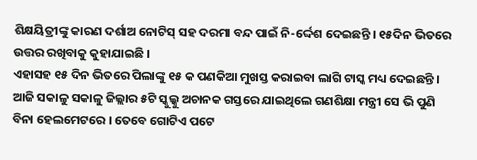ଶିକ୍ଷୟିତ୍ରୀଙ୍କୁ କାରଣ ଦର୍ଶାଅ ନୋଟିସ୍ ସହ ଦରମା ବନ୍ଦ ପାଇଁ ନି-ର୍ଦ୍ଦେଶ ଦେଇଛନ୍ତି । ୧୫ଦିନ ଭିତରେ ଉତ୍ତର ରଖିବାକୁ କୁହାଯାଇଛି ।
ଏହାସହ ୧୫ ଦିନ ଭିତରେ ପିଲାଙ୍କୁ ୧୫ କ ପଣକିଆ ମୁଖସ୍ତ କରାଇବା ଲାଗି ଟାସ୍କ ମଧ୍ୟ ଦେଇଛନ୍ତି । ଆଜି ସକାଳୁ ସକାଳୁ ଜିଲ୍ଲାର ୫ଟି ସ୍କୁଲ୍କୁ ଅଚାନକ ଗସ୍ତରେ ଯାଇଥିଲେ ଗଣଶିକ୍ଷା ମନ୍ତ୍ରୀ ସେ ଭି ପୁଣି ବିନା ହେଲମେଟରେ । ତେବେ ଗୋଟିଏ ପଟେ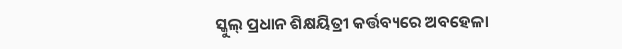ସ୍କୁଲ୍ ପ୍ରଧାନ ଶିକ୍ଷୟିତ୍ରୀ କର୍ତ୍ତବ୍ୟରେ ଅବହେଳା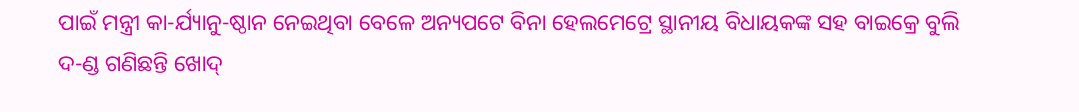ପାଇଁ ମନ୍ତ୍ରୀ କା-ର୍ଯ୍ୟାନୁ-ଷ୍ଠାନ ନେଇଥିବା ବେଳେ ଅନ୍ୟପଟେ ବିନା ହେଲମେଟ୍ରେ ସ୍ଥାନୀୟ ବିଧାୟକଙ୍କ ସହ ବାଇକ୍ରେ ବୁଲି ଦ-ଣ୍ଡ ଗଣିଛନ୍ତି ଖୋଦ୍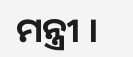ମନ୍ତ୍ରୀ ।